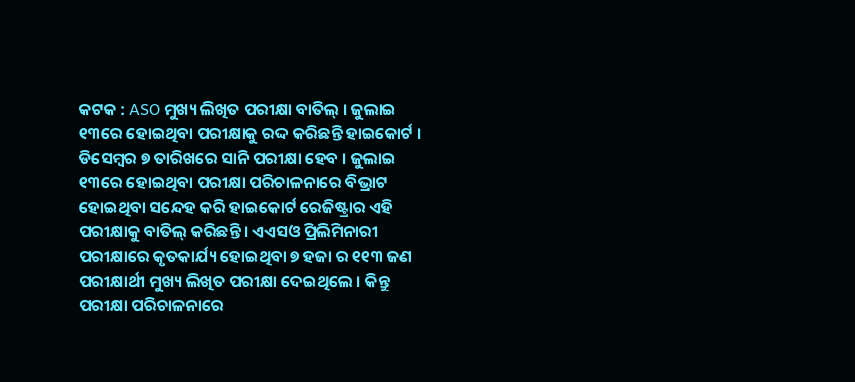କଟକ : ASO ମୁଖ୍ୟ ଲିଖିତ ପରୀକ୍ଷା ବାତିଲ୍ । ଜୁଲାଇ ୧୩ରେ ହୋଇଥିବା ପରୀକ୍ଷାକୁ ରଦ୍ଦ କରିଛନ୍ତି ହାଇକୋର୍ଟ । ଡିସେମ୍ବର ୭ ତାରିଖରେ ସାନି ପରୀକ୍ଷା ହେବ । ଜୁଲାଇ ୧୩ରେ ହୋଇଥିବା ପରୀକ୍ଷା ପରିଚାଳନାରେ ବିଭ୍ରାଟ ହୋଇଥିବା ସନ୍ଦେହ କରି ହାଇକୋର୍ଟ ରେଜିଷ୍ଟ୍ରାର ଏହି ପରୀକ୍ଷାକୁ ବାତିଲ୍ କରିଛନ୍ତି । ଏଏସଓ ପ୍ରିଲିମିନାରୀ ପରୀକ୍ଷାରେ କୃତକାର୍ଯ୍ୟ ହୋଇଥିବା ୭ ହଜା ର ୧୧୩ ଜଣ ପରୀକ୍ଷାର୍ଥୀ ମୁଖ୍ୟ ଲିଖିତ ପରୀକ୍ଷା ଦେଇଥିଲେ । କିନ୍ତୁ ପରୀକ୍ଷା ପରିଚାଳନାରେ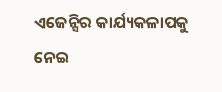ଏଜେନ୍ସିର କାର୍ଯ୍ୟକଳାପକୁ ନେଇ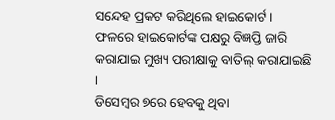ସନ୍ଦେହ ପ୍ରକଟ କରିଥିଲେ ହାଇକୋର୍ଟ । ଫଳରେ ହାଇକୋର୍ଟଙ୍କ ପକ୍ଷରୁ ବିଜ୍ଞପ୍ତି ଜାରି କରାଯାଇ ମୁଖ୍ୟ ପରୀକ୍ଷାକୁ ବାତିଲ୍ କରାଯାଇଛି ।
ଡିସେମ୍ବର ୭ରେ ହେବକୁ ଥିବା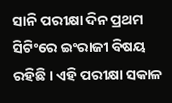ସାନି ପରୀକ୍ଷା ଦିନ ପ୍ରଥମ ସିଟିଂରେ ଇଂରାଜୀ ବିଷୟ ରହିଛି । ଏହି ପରୀକ୍ଷା ସକାଳ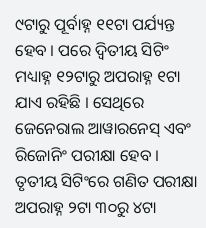୯ଟାରୁ ପୂର୍ବାହ୍ନ ୧୧ଟା ପର୍ଯ୍ୟନ୍ତ ହେବ । ପରେ ଦ୍ବିତୀୟ ସିଟିଂ ମଧ୍ୟାହ୍ନ ୧୨ଟାରୁ ଅପରାହ୍ନ ୧ଟା ଯାଏ ରହିଛି । ସେଥିରେ ଜେନେରାଲ ଆୱାରନେସ୍ ଏବଂ ରିଜୋନିଂ ପରୀକ୍ଷା ହେବ । ତୃତୀୟ ସିଟିଂରେ ଗଣିତ ପରୀକ୍ଷା ଅପରାହ୍ନ ୨ଟା ୩୦ରୁ ୪ଟା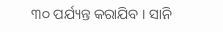୩୦ ପର୍ଯ୍ୟନ୍ତ କରାଯିବ । ସାନି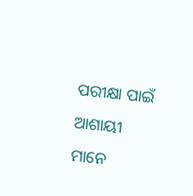ପରୀକ୍ଷା ପାଇଁ ଆଶାୟୀ ମାନେ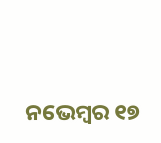ନଭେମ୍ବର ୧୭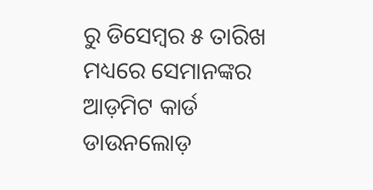ରୁ ଡିସେମ୍ବର ୫ ତାରିଖ ମଧ୍ୟରେ ସେମାନଙ୍କର ଆଡ଼ମିଟ କାର୍ଡ ଡାଉନଲୋଡ଼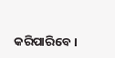କରିପାରିବେ ।